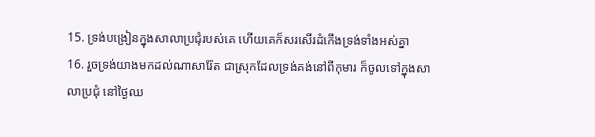15. ទ្រង់បង្រៀនក្នុងសាលាប្រជុំរបស់គេ ហើយគេក៏សរសើរដំកើងទ្រង់ទាំងអស់គ្នា
16. រួចទ្រង់យាងមកដល់ណាសារ៉ែត ជាស្រុកដែលទ្រង់គង់នៅពីកុមារ ក៏ចូលទៅក្នុងសាលាប្រជុំ នៅថ្ងៃឈ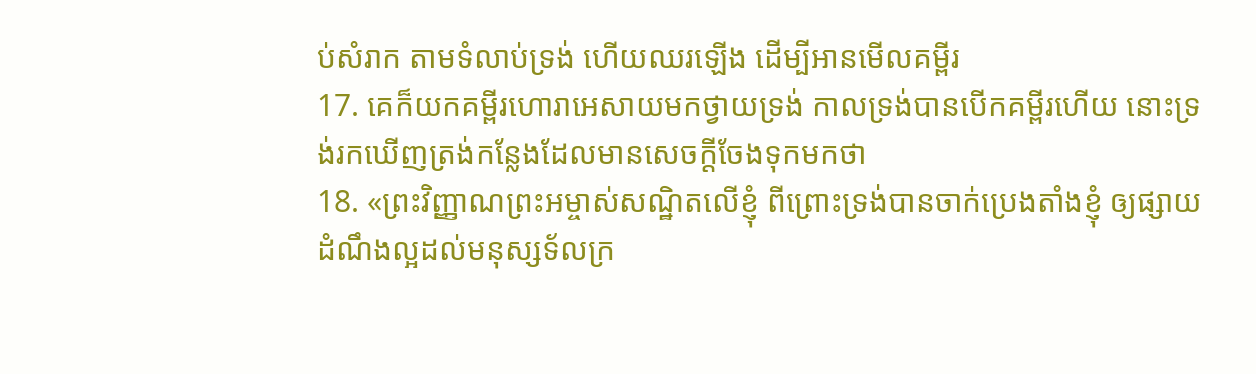ប់សំរាក តាមទំលាប់ទ្រង់ ហើយឈរឡើង ដើម្បីអានមើលគម្ពីរ
17. គេក៏យកគម្ពីរហោរាអេសាយមកថ្វាយទ្រង់ កាលទ្រង់បានបើកគម្ពីរហើយ នោះទ្រង់រកឃើញត្រង់កន្លែងដែលមានសេចក្ដីចែងទុកមកថា
18. «ព្រះវិញ្ញាណព្រះអម្ចាស់សណ្ឋិតលើខ្ញុំ ពីព្រោះទ្រង់បានចាក់ប្រេងតាំងខ្ញុំ ឲ្យផ្សាយដំណឹងល្អដល់មនុស្សទ័លក្រ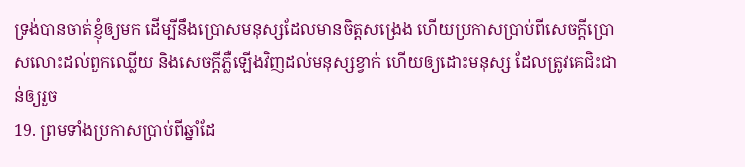ទ្រង់បានចាត់ខ្ញុំឲ្យមក ដើម្បីនឹងប្រោសមនុស្សដែលមានចិត្តសង្រេង ហើយប្រកាសប្រាប់ពីសេចក្ដីប្រោសលោះដល់ពួកឈ្លើយ និងសេចក្ដីភ្លឺឡើងវិញដល់មនុស្សខ្វាក់ ហើយឲ្យដោះមនុស្ស ដែលត្រូវគេជិះជាន់ឲ្យរួច
19. ព្រមទាំងប្រកាសប្រាប់ពីឆ្នាំដែ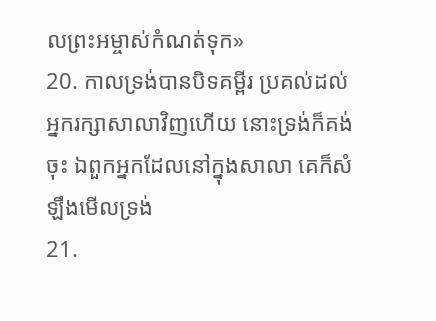លព្រះអម្ចាស់កំណត់ទុក»
20. កាលទ្រង់បានបិទគម្ពីរ ប្រគល់ដល់អ្នករក្សាសាលាវិញហើយ នោះទ្រង់ក៏គង់ចុះ ឯពួកអ្នកដែលនៅក្នុងសាលា គេក៏សំឡឹងមើលទ្រង់
21.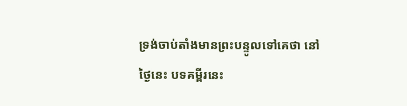ទ្រង់ចាប់តាំងមានព្រះបន្ទូលទៅគេថា នៅថ្ងៃនេះ បទគម្ពីរនេះ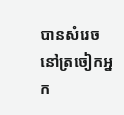បានសំរេចនៅត្រចៀកអ្នក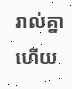រាល់គ្នាហើយ